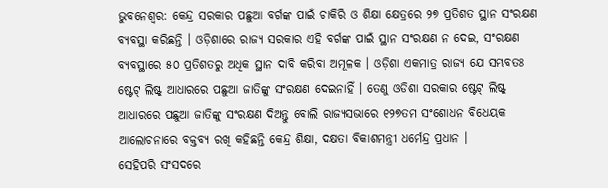ଭୁବନେଶ୍ବର: କେନ୍ଦ୍ର ସରକାର ପଛୁଆ ବର୍ଗଙ୍କ ପାଇଁ ଚାକିରି ଓ ଶିକ୍ଷା କ୍ଷେତ୍ରରେ ୨୭ ପ୍ରତିଶତ ସ୍ଥାନ ସଂରକ୍ଷଣ ବ୍ୟବସ୍ଥା କରିଛନ୍ତି । ଓଡ଼ିଶାରେ ରାଜ୍ୟ ସରକାର ଏହି ବର୍ଗଙ୍କ ପାଇଁ ସ୍ଥାନ ସଂରକ୍ଷଣ ନ ଦେଇ, ସଂରକ୍ଷଣ ବ୍ୟବସ୍ଥାରେ ୫୦ ପ୍ରତିଶତରୁ ଅଧିକ ସ୍ଥାନ ଦାବି କରିବା ଅମୂଳକ । ଓଡ଼ିଶା ଏକମାତ୍ର ରାଜ୍ୟ ଯେ ସମ୍ଭବତଃ ଷ୍ଟେଟ୍ ଲିଷ୍ଟ୍ ଆଧାରରେ ପଛୁଆ ଜାତିଙ୍କୁ ସଂରକ୍ଷଣ ଦେଇନାହିଁ । ତେଣୁ ଓଡିଶା ସରକାର ଷ୍ଟେଟ୍ ଲିଷ୍ଟ୍ ଆଧାରରେ ପଛୁଆ ଜାତିଙ୍କୁ ସଂରକ୍ଷଣ ଦିଅନ୍ତୁ ବୋଲି ରାଜ୍ୟସଭାରେ ୧୨୭ତମ ସଂଶୋଧନ ବିଧେୟକ ଆଲୋଚନାରେ ବକ୍ତବ୍ୟ ରଖି କହିଛନ୍ତି କେନ୍ଦ୍ର ଶିକ୍ଷା, ଦକ୍ଷତା ବିକାଶମନ୍ତ୍ରୀ ଧର୍ମେନ୍ଦ୍ର ପ୍ରଧାନ ।
ସେହିପରି ସଂସଦରେ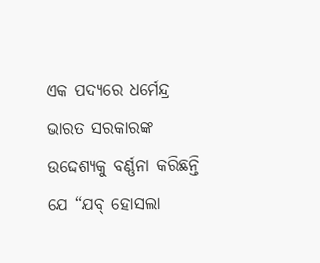ଏକ ପଦ୍ୟରେ ଧର୍ମେନ୍ଦ୍ର ଭାରତ ସରକାରଙ୍କ ଉଦ୍ଦେଶ୍ୟକୁ ବର୍ଣ୍ଣନା କରିଛନ୍ତି ଯେ “ଯବ୍ ହୋସଲା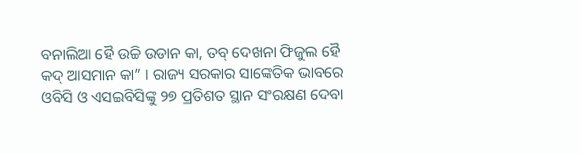ବନାଲିଆ ହୈ ଉଚ୍ଚି ଉଡାନ କା, ତବ୍ ଦେଖନା ଫିଜୁଲ ହୈ କଦ୍ ଆସମାନ କା” । ରାଜ୍ୟ ସରକାର ସାଙ୍କେତିକ ଭାବରେ ଓବିସି ଓ ଏସଇବିସିଙ୍କୁ ୨୭ ପ୍ରତିଶତ ସ୍ଥାନ ସଂରକ୍ଷଣ ଦେବା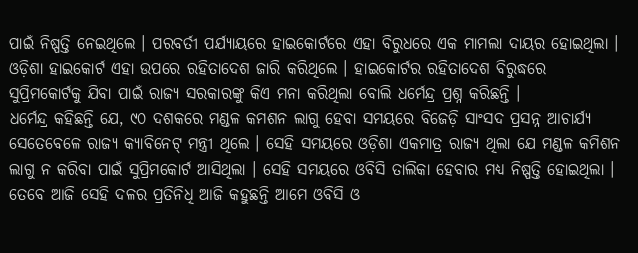ପାଇଁ ନିଷ୍ପତ୍ତି ନେଇଥିଲେ । ପରବର୍ତୀ ପର୍ଯ୍ୟାୟରେ ହାଇକୋର୍ଟରେ ଏହା ବିରୁଧରେ ଏକ ମାମଲା ଦାୟର ହୋଇଥିଲା । ଓଡ଼ିଶା ହାଇକୋର୍ଟ ଏହା ଉପରେ ରହିତାଦେଶ ଜାରି କରିଥିଲେ । ହାଇକୋର୍ଟର ରହିତାଦେଶ ବିରୁଦ୍ଧରେ ସୁପ୍ରିମକୋର୍ଟକୁ ଯିବା ପାଇଁ ରାଜ୍ୟ ସରକାରଙ୍କୁ କିଏ ମନା କରିଥିଲା ବୋଲି ଧର୍ମେନ୍ଦ୍ର ପ୍ରଶ୍ନ କରିଛନ୍ତି ।
ଧର୍ମେନ୍ଦ୍ର କହିଛନ୍ତି ଯେ, ୯୦ ଦଶକରେ ମଣ୍ଡଳ କମଶନ ଲାଗୁ ହେବା ସମୟରେ ବିଜେଡ଼ି ସାଂସଦ ପ୍ରସନ୍ନ ଆଚାର୍ଯ୍ୟ ସେତେବେଳେ ରାଜ୍ୟ କ୍ୟାବିନେଟ୍ ମନ୍ତ୍ରୀ ଥିଲେ । ସେହି ସମୟରେ ଓଡ଼ିଶା ଏକମାତ୍ର ରାଜ୍ୟ ଥିଲା ଯେ ମଣ୍ଡଳ କମିଶନ ଲାଗୁ ନ କରିବା ପାଇଁ ସୁପ୍ରିମକୋର୍ଟ ଆସିଥିଲା । ସେହି ସମୟରେ ଓବିସି ତାଲିକା ହେବାର ମଧ୍ୟ ନିଷ୍ପତ୍ତି ହୋଇଥିଲା । ତେବେ ଆଜି ସେହି ଦଳର ପ୍ରତିନିଧି ଆଜି କହୁଛନ୍ତି ଆମେ ଓବିସି ଓ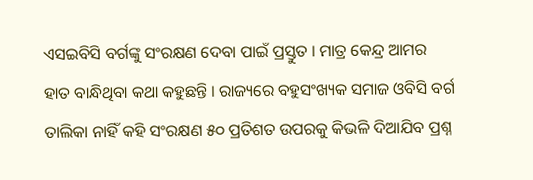ଏସଇବିସି ବର୍ଗଙ୍କୁ ସଂରକ୍ଷଣ ଦେବା ପାଇଁ ପ୍ରସ୍ତୁତ । ମାତ୍ର କେନ୍ଦ୍ର ଆମର ହାତ ବାନ୍ଧିଥିବା କଥା କହୁଛନ୍ତି । ରାଜ୍ୟରେ ବହୁସଂଖ୍ୟକ ସମାଜ ଓବିସି ବର୍ଗ ତାଲିକା ନାହିଁ କହି ସଂରକ୍ଷଣ ୫୦ ପ୍ରତିଶତ ଉପରକୁ କିଭଳି ଦିଆଯିବ ପ୍ରଶ୍ନ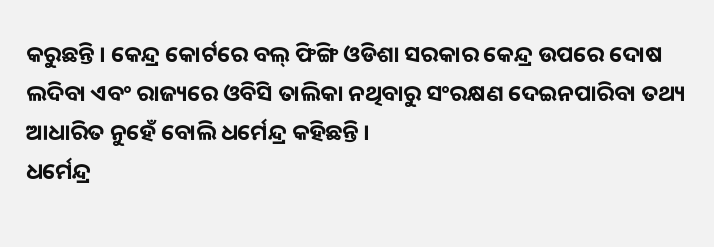କରୁଛନ୍ତି । କେନ୍ଦ୍ର କୋର୍ଟରେ ବଲ୍ ଫିଙ୍ଗି ଓଡିଶା ସରକାର କେନ୍ଦ୍ର ଉପରେ ଦୋଷ ଲଦିବା ଏବଂ ରାଜ୍ୟରେ ଓବିସି ତାଲିକା ନଥିବାରୁ ସଂରକ୍ଷଣ ଦେଇନପାରିବା ତଥ୍ୟ ଆଧାରିତ ନୁହେଁ ବୋଲି ଧର୍ମେନ୍ଦ୍ର କହିଛନ୍ତି ।
ଧର୍ମେନ୍ଦ୍ର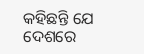କହିଛନ୍ତି ଯେ ଦେଶରେ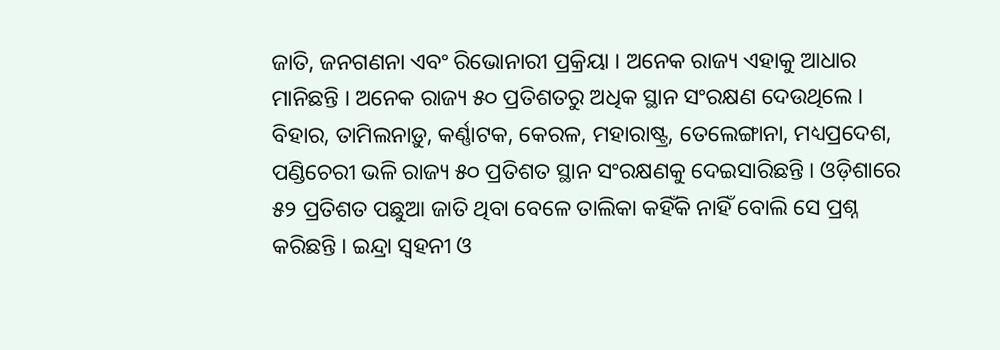ଜାତି, ଜନଗଣନା ଏବଂ ରିଭୋନାରୀ ପ୍ରକ୍ରିୟା । ଅନେକ ରାଜ୍ୟ ଏହାକୁ ଆଧାର ମାନିଛନ୍ତି । ଅନେକ ରାଜ୍ୟ ୫୦ ପ୍ରତିଶତରୁ ଅଧିକ ସ୍ଥାନ ସଂରକ୍ଷଣ ଦେଉଥିଲେ । ବିହାର, ତାମିଲନାଡ଼ୁ, କର୍ଣ୍ଣାଟକ, କେରଳ, ମହାରାଷ୍ଟ୍ର, ତେଲେଙ୍ଗାନା, ମଧ୍ୟପ୍ରଦେଶ, ପଣ୍ଡିଚେରୀ ଭଳି ରାଜ୍ୟ ୫୦ ପ୍ରତିଶତ ସ୍ଥାନ ସଂରକ୍ଷଣକୁ ଦେଇସାରିଛନ୍ତି । ଓଡ଼ିଶାରେ ୫୨ ପ୍ରତିଶତ ପଛୁଆ ଜାତି ଥିବା ବେଳେ ତାଲିକା କହିଁକି ନାହିଁ ବୋଲି ସେ ପ୍ରଶ୍ନ କରିଛନ୍ତି । ଇନ୍ଦ୍ରା ସ୍ୱହନୀ ଓ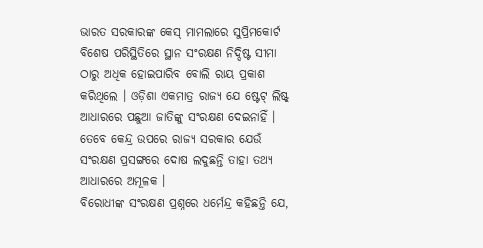ଭାରତ ସରକାରଙ୍କ କେସ୍ ମାମଲାରେ ସୁପ୍ରିମକୋର୍ଟ ବିଶେଷ ପରିସ୍ଥିତିରେ ସ୍ଥାନ ସଂରକ୍ଷଣ ନିଦ୍ଦିଷ୍ଟ ସୀମା ଠାରୁ ଅଧିକ ହୋଇପାରିବ ବୋଲି ରାୟ ପ୍ରକାଶ କରିଥିଲେ । ଓଡ଼ିଶା ଏକମାତ୍ର ରାଜ୍ୟ ଯେ ଷ୍ଟେଟ୍ ଲିଷ୍ଟ୍ ଆଧାରରେ ପଛୁଆ ଜାତିଙ୍କୁ ସଂରକ୍ଷଣ ଦେଇନାହିଁ । ତେବେ କେନ୍ଦ୍ର ଉପରେ ରାଜ୍ୟ ସରକାର ଯେଉଁ ସଂରକ୍ଷଣ ପ୍ରସଙ୍ଗରେ ଦୋଷ ଲଦୁଛନ୍ତି ତାହା ତଥ୍ୟ ଆଧାରରେ ଅମୂଳକ ।
ବିରୋଧୀଙ୍କ ସଂରକ୍ଷଣ ପ୍ରଶ୍ନରେ ଧର୍ମେନ୍ଦ୍ର କହିଛନ୍ତି ଯେ,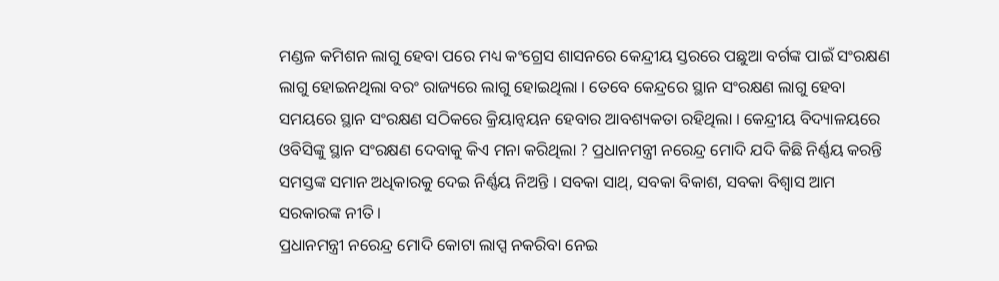ମଣ୍ଡଳ କମିଶନ ଲାଗୁ ହେବା ପରେ ମଧ୍ୟ କଂଗ୍ରେସ ଶାସନରେ କେନ୍ଦ୍ରୀୟ ସ୍ତରରେ ପଛୁଆ ବର୍ଗଙ୍କ ପାଇଁ ସଂରକ୍ଷଣ ଲାଗୁ ହୋଇନଥିଲା ବରଂ ରାଜ୍ୟରେ ଲାଗୁ ହୋଇଥିଲା । ତେବେ କେନ୍ଦ୍ରରେ ସ୍ଥାନ ସଂରକ୍ଷଣ ଲାଗୁ ହେବା ସମୟରେ ସ୍ଥାନ ସଂରକ୍ଷଣ ସଠିକରେ କ୍ରିୟାନ୍ୱୟନ ହେବାର ଆବଶ୍ୟକତା ରହିଥିଲା । କେନ୍ଦ୍ରୀୟ ବିଦ୍ୟାଳୟରେ ଓବିସିଙ୍କୁ ସ୍ଥାନ ସଂରକ୍ଷଣ ଦେବାକୁ କିଏ ମନା କରିଥିଲା ? ପ୍ରଧାନମନ୍ତ୍ରୀ ନରେନ୍ଦ୍ର ମୋଦି ଯଦି କିଛି ନିର୍ଣ୍ଣୟ କରନ୍ତି ସମସ୍ତଙ୍କ ସମାନ ଅଧିକାରକୁ ଦେଇ ନିର୍ଣ୍ଣୟ ନିଅନ୍ତି । ସବକା ସାଥ୍, ସବକା ବିକାଶ, ସବକା ବିଶ୍ୱାସ ଆମ ସରକାରଙ୍କ ନୀତି ।
ପ୍ରଧାନମନ୍ତ୍ରୀ ନରେନ୍ଦ୍ର ମୋଦି କୋଟା ଲାପ୍ସ ନକରିବା ନେଇ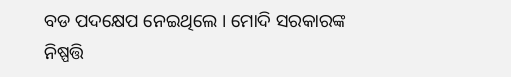ବଡ ପଦକ୍ଷେପ ନେଇଥିଲେ । ମୋଦି ସରକାରଙ୍କ ନିଷ୍ପତ୍ତି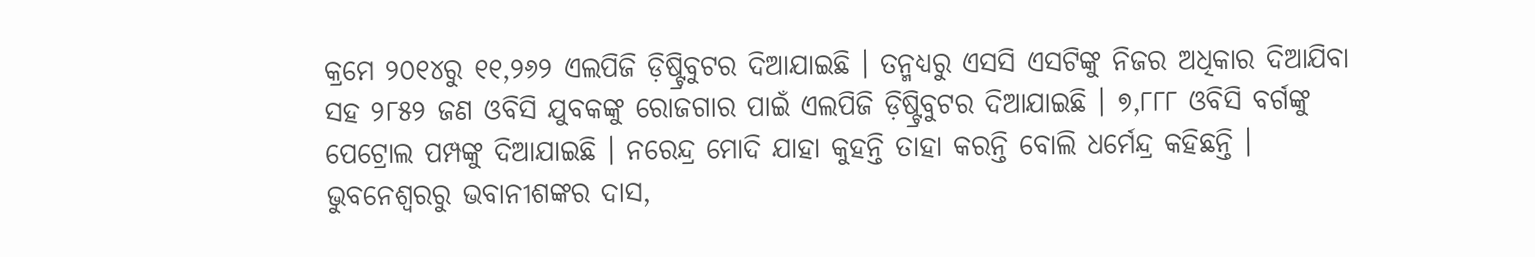କ୍ରମେ ୨୦୧୪ରୁ ୧୧,୨୬୨ ଏଲପିଜି ଡ଼ିଷ୍ଟ୍ରିବୁଟର ଦିଆଯାଇଛି । ତନ୍ମଧ୍ୟରୁ ଏସସି ଏସଟିଙ୍କୁ ନିଜର ଅଧିକାର ଦିଆଯିବା ସହ ୨୮୫୨ ଜଣ ଓବିସି ଯୁବକଙ୍କୁ ରୋଜଗାର ପାଇଁ ଏଲପିଜି ଡ଼ିଷ୍ଟ୍ରିବୁଟର ଦିଆଯାଇଛି । ୭,୮୮୮ ଓବିସି ବର୍ଗଙ୍କୁ ପେଟ୍ରୋଲ ପମ୍ପଙ୍କୁ ଦିଆଯାଇଛି । ନରେନ୍ଦ୍ର ମୋଦି ଯାହା କୁହନ୍ତି ତାହା କରନ୍ତି ବୋଲି ଧର୍ମେନ୍ଦ୍ର କହିଛନ୍ତି ।
ଭୁବନେଶ୍ବରରୁ ଭବାନୀଶଙ୍କର ଦାସ,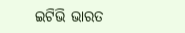ଇଟିଭି ଭାରତ